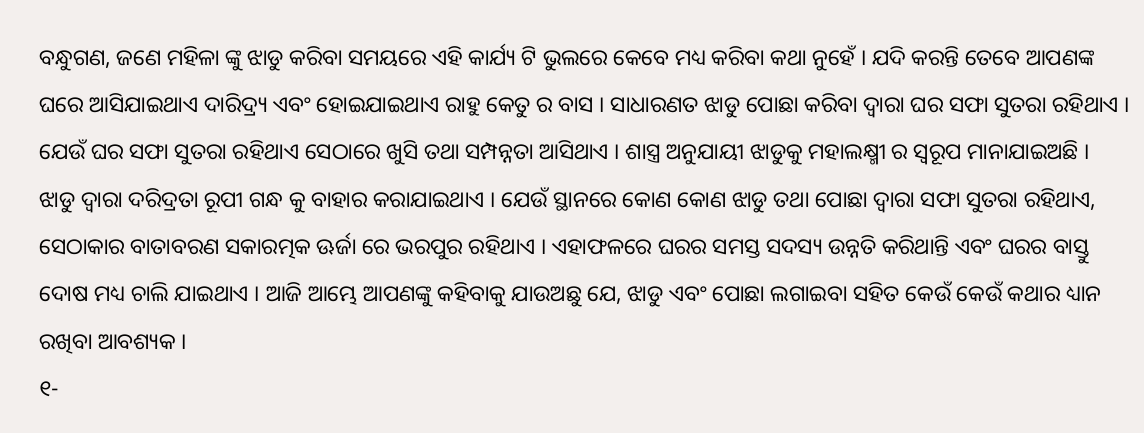ବନ୍ଧୁଗଣ, ଜଣେ ମହିଳା ଙ୍କୁ ଝାଡୁ କରିବା ସମୟରେ ଏହି କାର୍ଯ୍ୟ ଟି ଭୁଲରେ କେବେ ମଧ୍ୟ କରିବା କଥା ନୁହେଁ । ଯଦି କରନ୍ତି ତେବେ ଆପଣଙ୍କ ଘରେ ଆସିଯାଇଥାଏ ଦାରିଦ୍ର୍ୟ ଏବଂ ହୋଇଯାଇଥାଏ ରାହୁ କେତୁ ର ବାସ । ସାଧାରଣତ ଝାଡୁ ପୋଛା କରିବା ଦ୍ଵାରା ଘର ସଫା ସୁତରା ରହିଥାଏ । ଯେଉଁ ଘର ସଫା ସୁତରା ରହିଥାଏ ସେଠାରେ ଖୁସି ତଥା ସମ୍ପନ୍ନତା ଆସିଥାଏ । ଶାସ୍ତ୍ର ଅନୁଯାୟୀ ଝାଡୁକୁ ମହାଲକ୍ଷ୍ମୀ ର ସ୍ୱରୂପ ମାନାଯାଇଅଛି ।
ଝାଡୁ ଦ୍ଵାରା ଦରିଦ୍ରତା ରୂପୀ ଗନ୍ଧ କୁ ବାହାର କରାଯାଇଥାଏ । ଯେଉଁ ସ୍ଥାନରେ କୋଣ କୋଣ ଝାଡୁ ତଥା ପୋଛା ଦ୍ଵାରା ସଫା ସୁତରା ରହିଥାଏ, ସେଠାକାର ବାତାବରଣ ସକାରତ୍ମକ ଊର୍ଜା ରେ ଭରପୁର ରହିଥାଏ । ଏହାଫଳରେ ଘରର ସମସ୍ତ ସଦସ୍ୟ ଉନ୍ନତି କରିଥାନ୍ତି ଏବଂ ଘରର ବାସ୍ତୁ ଦୋଷ ମଧ୍ୟ ଚାଲି ଯାଇଥାଏ । ଆଜି ଆମ୍ଭେ ଆପଣଙ୍କୁ କହିବାକୁ ଯାଉଅଛୁ ଯେ, ଝାଡୁ ଏବଂ ପୋଛା ଲଗାଇବା ସହିତ କେଉଁ କେଉଁ କଥାର ଧ୍ୟାନ ରଖିବା ଆବଶ୍ୟକ ।
୧-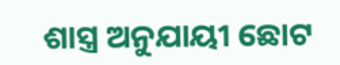ଶାସ୍ତ୍ର ଅନୁଯାୟୀ ଛୋଟ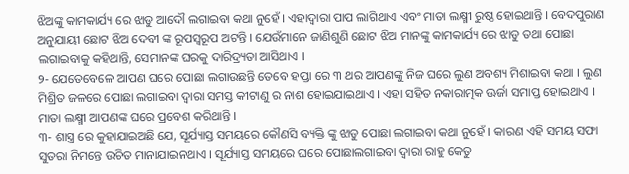ଝିଅଙ୍କୁ କାମକାର୍ଯ୍ୟ ରେ ଝାଡୁ ଆଦୌ ଲଗାଇବା କଥା ନୁହେଁ । ଏହାଦ୍ଵାରା ପାପ ଲାଗିଥାଏ ଏବଂ ମାତା ଲକ୍ଷ୍ମୀ ରୁଷ୍ଠ ହୋଇଥାନ୍ତି । ବେଦପୁରାଣ ଅନୁଯାୟୀ ଛୋଟ ଝିଅ ଦେବୀ ଙ୍କ ରୂପସ୍ଵରୂପ ଅଟନ୍ତି । ଯେଉଁମାନେ ଜାଣିଶୁଣି ଛୋଟ ଝିଅ ମାନଙ୍କୁ କାମକାର୍ଯ୍ୟ ରେ ଝାଡୁ ତଥା ପୋଛା ଲଗାଇବାକୁ କହିଥାନ୍ତି, ସେମାନଙ୍କ ଘରକୁ ଦାରିଦ୍ର୍ୟତା ଆସିଥାଏ ।
୨- ଯେତେବେଳେ ଆପଣ ଘରେ ପୋଛା ଲଗାଉଛନ୍ତି ତେବେ ହପ୍ତା ରେ ୩ ଥର ଆପଣଙ୍କୁ ନିଜ ଘରେ ଲୁଣ ଅବଶ୍ୟ ମିଶାଇବା କଥା । ଲୁଣ ମିଶ୍ରିତ ଜଳରେ ପୋଛା ଲଗାଇବା ଦ୍ଵାରା ସମସ୍ତ କୀଟାଣୁ ର ନାଶ ହୋଇଯାଇଥାଏ । ଏହା ସହିତ ନକାରାତ୍ମକ ଊର୍ଜା ସମାପ୍ତ ହୋଇଥାଏ । ମାତା ଲକ୍ଷ୍ମୀ ଆପଣଙ୍କ ଘରେ ପ୍ରବେଶ କରିଥାନ୍ତି ।
୩- ଶାସ୍ତ୍ର ରେ କୁହାଯାଇଅଛି ଯେ, ସୂର୍ଯ୍ୟାସ୍ତ ସମୟରେ କୌଣସି ବ୍ୟକ୍ତି ଙ୍କୁ ଝାଡୁ ପୋଛା ଲଗାଇବା କଥା ନୁହେଁ । କାରଣ ଏହି ସମୟ ସଫା ସୁତରା ନିମନ୍ତେ ଉଚିତ ମାନାଯାଇନଥାଏ । ସୂର୍ଯ୍ୟାସ୍ତ ସମୟରେ ଘରେ ପୋଛାଲଗାଇବା ଦ୍ଵାରା ରାହୁ କେତୁ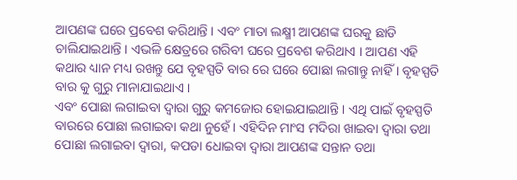ଆପଣଙ୍କ ଘରେ ପ୍ରବେଶ କରିଥାନ୍ତି । ଏବଂ ମାତା ଲକ୍ଷ୍ମୀ ଆପଣଙ୍କ ଘରକୁ ଛାଡି ଚାଲିଯାଇଥାନ୍ତି । ଏଭଳି କ୍ଷେତ୍ରରେ ଗରିବୀ ଘରେ ପ୍ରବେଶ କରିଥାଏ । ଆପଣ ଏହି କଥାର ଧ୍ୟାନ ମଧ୍ୟ ରଖନ୍ତୁ ଯେ ବୃହସ୍ପତି ବାର ରେ ଘରେ ପୋଛା ଲଗାନ୍ତୁ ନାହିଁ । ବୃହସ୍ପତି ବାର କୁ ଗୁରୁ ମାନାଯାଇଥାଏ ।
ଏବଂ ପୋଛା ଲଗାଇବା ଦ୍ଵାରା ଗୁରୁ କମଜୋର ହୋଇଯାଇଥାନ୍ତି । ଏଥି ପାଇଁ ବୃହସ୍ପତି ବାରରେ ପୋଛା ଲଗାଇବା କଥା ନୁହେଁ । ଏହିଦିନ ମାଂସ ମଦିରା ଖାଇବା ଦ୍ଵାରା ତଥା ପୋଛା ଲଗାଇବା ଦ୍ଵାରା, କପଡା ଧୋଇବା ଦ୍ଵାରା ଆପଣଙ୍କ ସନ୍ତାନ ତଥା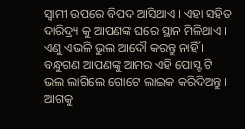ସ୍ଵାମୀ ଉପରେ ବିପଦ ଆସିଥାଏ । ଏହା ସହିତ ଦାରିଦ୍ର୍ୟ କୁ ଆପଣଙ୍କ ଘରେ ସ୍ଥାନ ମିଳିଥାଏ । ଏଣୁ ଏଭଳି ଭୁଲ ଆଦୌ କରନ୍ତୁ ନାହିଁ । ବନ୍ଧୁଗଣ ଆପଣଙ୍କୁ ଆମର ଏହି ପୋସ୍ଟ ଟି ଭଲ ଲାଗିଲେ ଗୋଟେ ଲାଇକ କରିଦିଅନ୍ତୁ । ଆଗକୁ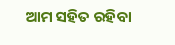ଆମ ସହିତ ରହିବା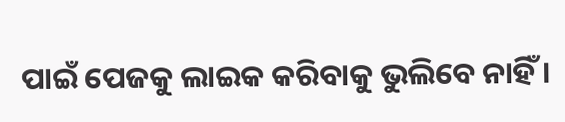ପାଇଁ ପେଜକୁ ଲାଇକ କରିବାକୁ ଭୁଲିବେ ନାହିଁ ।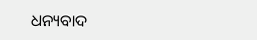ଧନ୍ୟବାଦ